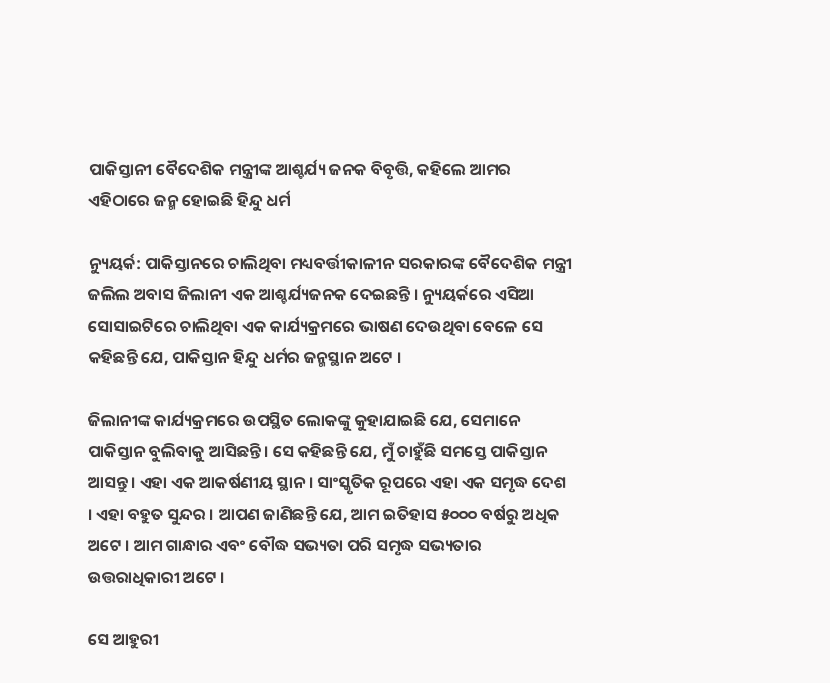ପାକିସ୍ତାନୀ ବୈଦେଶିକ ମନ୍ତ୍ରୀଙ୍କ ଆଶ୍ଚର୍ଯ୍ୟ ଜନକ ବିବୃତ୍ତି, କହିଲେ ଆମର ଏହିଠାରେ ଜନ୍ମ ହୋଇଛି ହିନ୍ଦୁ ଧର୍ମ

ନ୍ୟୁୟର୍କ: ପାକିସ୍ତାନରେ ଚାଲିଥିବା ମଧ୍ୟବର୍ତ୍ତୀକାଳୀନ ସରକାରଙ୍କ ବୈଦେଶିକ ମନ୍ତ୍ରୀ ଜଲିଲ ଅବାସ ଜିଲାନୀ ଏକ ଆଶ୍ଚର୍ଯ୍ୟଜନକ ଦେଇଛନ୍ତି । ନ୍ୟୁୟର୍କରେ ଏସିଆ ସୋସାଇଟିରେ ଚାଲିଥିବା ଏକ କାର୍ଯ୍ୟକ୍ରମରେ ଭାଷଣ ଦେଉଥିବା ବେଳେ ସେ କହିଛନ୍ତି ଯେ, ପାକିସ୍ତାନ ହିନ୍ଦୁ ଧର୍ମର ଜନ୍ମସ୍ଥାନ ଅଟେ ।

ଜିଲାନୀଙ୍କ କାର୍ଯ୍ୟକ୍ରମରେ ଉପସ୍ଥିତ ଲୋକଙ୍କୁ କୁହାଯାଇଛି ଯେ, ସେମାନେ ପାକିସ୍ତାନ ବୁଲିବାକୁ ଆସିଛନ୍ତି । ସେ କହିଛନ୍ତି ଯେ, ମୁଁ ଚାହୁଁଛି ସମସ୍ତେ ପାକିସ୍ତାନ ଆସନ୍ତୁ । ଏହା ଏକ ଆକର୍ଷଣୀୟ ସ୍ଥାନ । ସାଂସ୍କୃତିକ ରୂପରେ ଏହା ଏକ ସମୃଦ୍ଧ ଦେଶ । ଏହା ବହୁତ ସୁନ୍ଦର । ଆପଣ ଜାଣିଛନ୍ତି ଯେ, ଆମ ଇତିହାସ ୫୦୦୦ ବର୍ଷରୁ ଅଧିକ ଅଟେ । ଆମ ଗାନ୍ଧାର ଏବଂ ବୌଦ୍ଧ ସଭ୍ୟତା ପରି ସମୃଦ୍ଧ ସଭ୍ୟତାର ଉତ୍ତରାଧିକାରୀ ଅଟେ ।

ସେ ଆହୁରୀ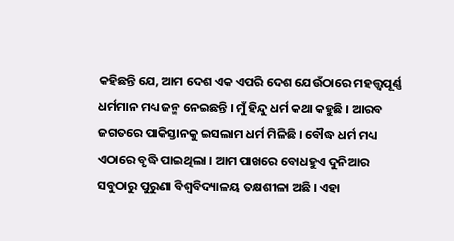କହିଛନ୍ତି ଯେ, ଆମ ଦେଶ ଏକ ଏପରି ଦେଶ ଯେଉଁଠାରେ ମହତ୍ତ୍ୱପୂର୍ଣ୍ଣ ଧର୍ମମାନ ମଧ୍ୟ ଜନ୍ମ ନେଇଛନ୍ତି । ମୁଁ ହିନ୍ଦୁ ଧର୍ମ କଥା କହୁଛି । ଆରବ ଜଗତରେ ପାକିସ୍ତାନକୁ ଇସଲାମ ଧର୍ମ ମିଳିଛି । ବୌଦ୍ଧ ଧର୍ମ ମଧ୍ୟ ଏଠାରେ ବୃଦ୍ଧି ପାଇଥିଲା । ଆମ ପାଖରେ ବୋଧହୁଏ ଦୁନିଆର ସବୁଠାରୁ ପୁରୁଣା ବିଶ୍ୱବିଦ୍ୟାଳୟ ତକ୍ଷଶୀଳା ଅଛି । ଏହା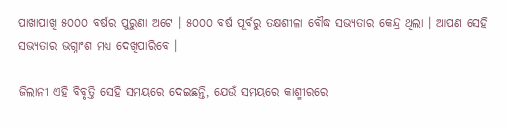ପାଖାପାଖି ୫୦୦୦ ବର୍ଷର ପୁରୁଣା ଅଟେ । ୫୦୦୦ ବର୍ଷ ପୂର୍ବରୁ ତକ୍ଷଶୀଳା ବୌଦ୍ଧ ସଭ୍ୟତାର କେନ୍ଦ୍ର ଥିଲା । ଆପଣ ସେହି ସଭ୍ୟତାର ଭଗ୍ନାଂଶ ମଧ୍ୟ ଦେଖିପାରିବେ ।

ଜିଲାନୀ ଏହି ବିବୃତ୍ତି ସେହି ସମୟରେ ଦେଇଛନ୍ତି, ଯେଉଁ ସମୟରେ କାଶ୍ମୀରରେ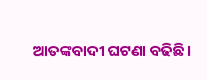ଆତଙ୍କବାଦୀ ଘଟଣା ବଢିଛି ।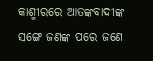କାଶ୍ମୀରରେ ଆତଙ୍କବାଦୀଙ୍କ ସଙ୍ଗେ ଜଣଙ୍କ ପରେ ଜଣେ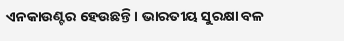ଏନକାଉଣ୍ଟର ହେଉଛନ୍ତି । ଭାରତୀୟ ସୁରକ୍ଷା ବଳ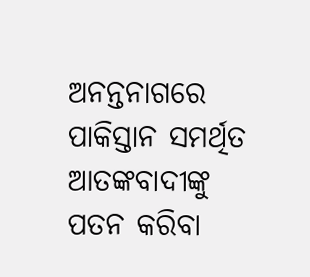ଅନନ୍ତନାଗରେ ପାକିସ୍ତାନ ସମର୍ଥିତ ଆତଙ୍କବାଦୀଙ୍କୁ ପତନ କରିବା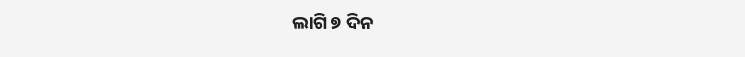ଲାଗି ୭ ଦିନ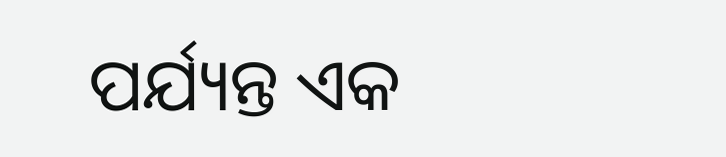ପର୍ଯ୍ୟନ୍ତ ଏକ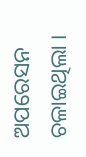ଅପରେସନ ଚଳାଇଥିଲା ।